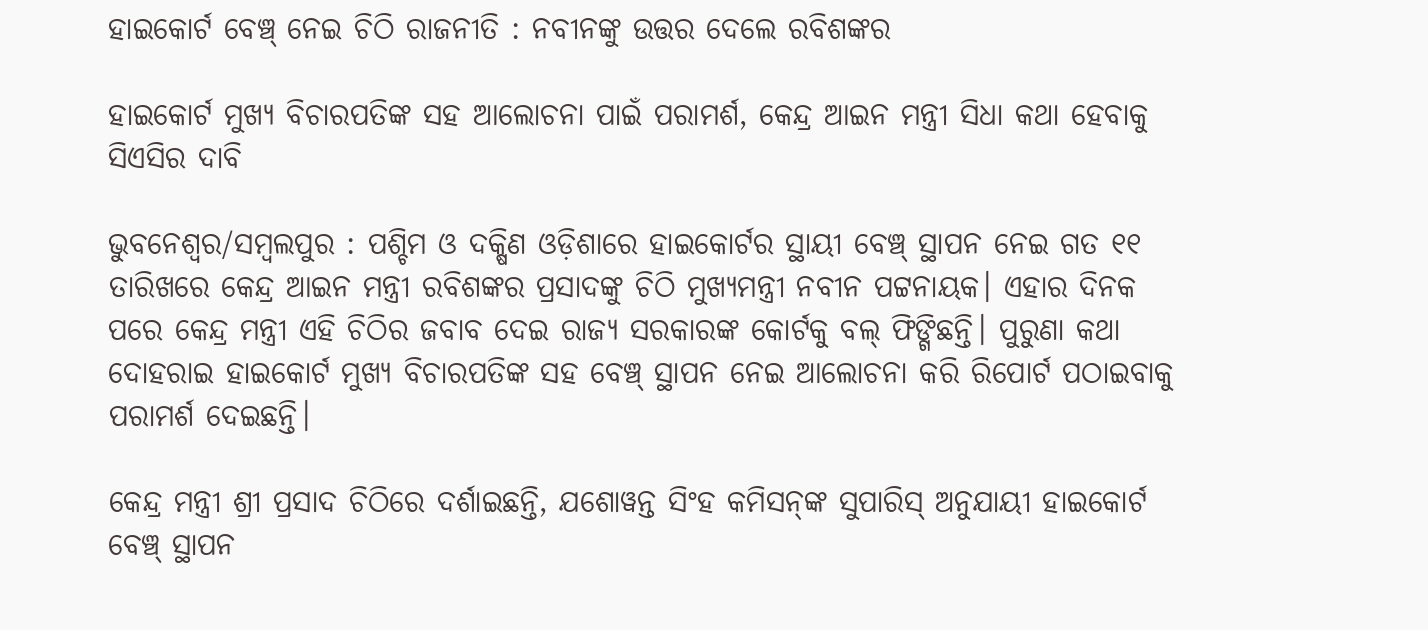ହାଇକୋର୍ଟ ବେଞ୍ଚ୍ ନେଇ ଚିଠି ରାଜନୀତି : ନବୀନଙ୍କୁ ଉତ୍ତର ଦେଲେ ରବିଶଙ୍କର

ହାଇକୋର୍ଟ ମୁଖ୍ୟ ବିଚାରପତିଙ୍କ ସହ ଆଲୋଚନା ପାଇଁ ପରାମର୍ଶ, କେନ୍ଦ୍ର ଆଇନ ମନ୍ତ୍ରୀ ସିଧା କଥା ହେବାକୁ ସିଏସିର ଦାବି

ଭୁବନେଶ୍ବର/ସମ୍ବଲପୁର : ପଶ୍ଚିମ ଓ ଦକ୍ଷିଣ ଓଡ଼ିଶାରେ ହାଇକୋର୍ଟର ସ୍ଥାୟୀ ବେଞ୍ଚ୍ ସ୍ଥାପନ ନେଇ ଗତ ୧୧ ତାରିଖରେ କେନ୍ଦ୍ର ଆଇନ ମନ୍ତ୍ରୀ ରବିଶଙ୍କର ପ୍ରସାଦଙ୍କୁ ଚିଠି ମୁଖ୍ୟମନ୍ତ୍ରୀ ନବୀନ ପଟ୍ଟନାୟକ। ଏହାର ଦିନକ ପରେ କେନ୍ଦ୍ର ମନ୍ତ୍ରୀ ଏହି ଚିଠିର ଜବାବ ଦେଇ ରାଜ୍ୟ ସରକାରଙ୍କ କୋର୍ଟକୁ ବଲ୍ ଫିଙ୍ଗିଛନ୍ତି। ପୁରୁଣା କଥା ଦୋହରାଇ ହାଇକୋର୍ଟ ମୁଖ୍ୟ ବିଚାରପତିଙ୍କ ସହ ବେଞ୍ଚ୍ ସ୍ଥାପନ ନେଇ ଆଲୋଚନା କରି ରିପୋର୍ଟ ପଠାଇବାକୁ ପରାମର୍ଶ ଦେଇଛନ୍ତି।

କେନ୍ଦ୍ର ମନ୍ତ୍ରୀ ଶ୍ରୀ ପ୍ରସାଦ ଚିଠିରେ ଦର୍ଶାଇଛନ୍ତି, ଯଶୋୱନ୍ତ ସିଂହ କମିସନ୍‌ଙ୍କ ସୁପାରିସ୍ ଅନୁଯାୟୀ ହାଇକୋର୍ଟ ବେଞ୍ଚ୍ ସ୍ଥାପନ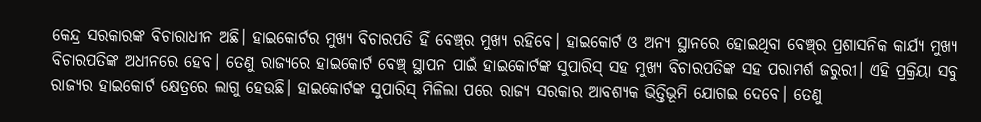କେନ୍ଦ୍ର ସରକାରଙ୍କ ବିଚାରାଧୀନ ଅଛି। ହାଇକୋର୍ଟର ମୁଖ୍ୟ ବିଚାରପତି ହିଁ ବେଞ୍ଚ୍‌ର ମୁଖ୍ୟ ରହିବେ। ହାଇକୋର୍ଟ ଓ ଅନ୍ୟ ସ୍ଥାନରେ ହୋଇଥିବା ବେଞ୍ଚ୍‌ର ପ୍ରଶାସନିକ କାର୍ଯ୍ୟ ମୁଖ୍ୟ ବିଚାରପତିଙ୍କ ଅଧୀନରେ ହେବ। ତେଣୁ ରାଜ୍ୟରେ ହାଇକୋର୍ଟ ବେଞ୍ଚ୍ ସ୍ଥାପନ ପାଇଁ ହାଇକୋର୍ଟଙ୍କ ସୁପାରିସ୍ ସହ ମୁଖ୍ୟ ବିଚାରପତିଙ୍କ ସହ ପରାମର୍ଶ ଜରୁରୀ। ଏହି ପ୍ରକ୍ରିୟା ସବୁ ରାଜ୍ୟର ହାଇକୋର୍ଟ କ୍ଷେତ୍ରରେ ଲାଗୁ ହେଉଛି। ହାଇକୋର୍ଟଙ୍କ ସୁପାରିସ୍ ମିଳିଲା ପରେ ରାଜ୍ୟ ସରକାର ଆବଶ୍ୟକ ଭିତ୍ତିଭୂମି ଯୋଗଇ ଦେବେ। ତେଣୁ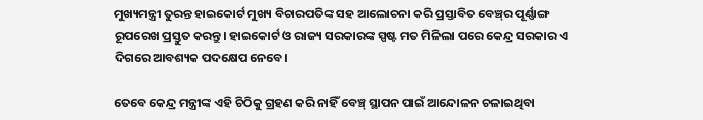ମୁଖ୍ୟମନ୍ତ୍ରୀ ତୁରନ୍ତ ହାଇକୋର୍ଟ ମୁଖ୍ୟ ବିଚାରପତିଙ୍କ ସହ ଆଲୋଚନା କରି ପ୍ରସ୍ତାବିତ ବେଞ୍ଚ୍‌ର ପୂର୍ଣ୍ଣାଙ୍ଗ ରୂପରେଖ ପ୍ରସ୍ତୁତ କରନ୍ତୁ। ହାଇକୋର୍ଟ ଓ ରାଜ୍ୟ ସରକାରଙ୍କ ସ୍ପଷ୍ଟ ମତ ମିଳିଲା ପରେ କେନ୍ଦ୍ର ସରକାର ଏ ଦିଗରେ ଆବଶ୍ୟକ ପଦକ୍ଷେପ ନେବେ।

ତେବେ କେନ୍ଦ୍ର ମନ୍ତ୍ରୀଙ୍କ ଏହି ଚିଠିକୁ ଗ୍ରହଣ କରି ନାହିଁ ବେଞ୍ଚ୍ ସ୍ଥାପନ ପାଇଁ ଆନ୍ଦୋଳନ ଚଳାଇଥିବା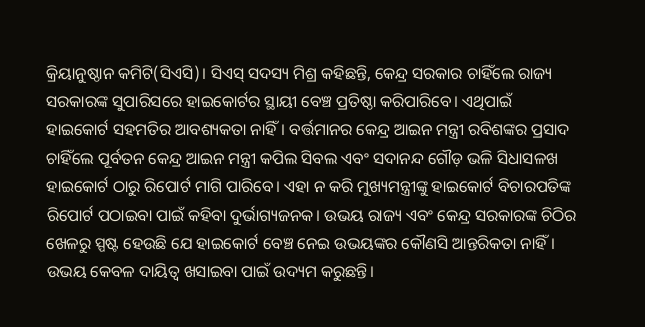କ୍ରିୟାନୁଷ୍ଠାନ କମିଟି(ସିଏସି)। ସିଏସ୍ ସଦସ୍ୟ ମିଶ୍ର କହିଛନ୍ତି, କେନ୍ଦ୍ର ସରକାର ଚାହିଁଲେ ରାଜ୍ୟ ସରକାରଙ୍କ ସୁପାରିସରେ ହାଇକୋର୍ଟର ସ୍ଥାୟୀ ବେଞ୍ଚ ପ୍ରତିଷ୍ଠା କରିପାରିବେ। ଏଥିପାଇଁ ହାଇକୋର୍ଟ ସହମତିର ଆବଶ୍ୟକତା ନାହିଁ। ବର୍ତ୍ତମାନର କେନ୍ଦ୍ର ଆଇନ ମନ୍ତ୍ରୀ ରବିଶଙ୍କର ପ୍ରସାଦ ଚାହିଁଲେ ପୂର୍ବତନ କେନ୍ଦ୍ର ଆଇନ ମନ୍ତ୍ରୀ କପିଲ ସିବଲ ଏବଂ ସଦାନନ୍ଦ ଗୌଡ଼ ଭଳି ସିଧାସଳଖ ହାଇକୋର୍ଟ ଠାରୁ ରିପୋର୍ଟ ମାଗି ପାରିବେ। ଏହା ନ କରି ମୁଖ୍ୟମନ୍ତ୍ରୀଙ୍କୁ ହାଇକୋର୍ଟ ବିଚାରପତିଙ୍କ ରିପୋର୍ଟ ପଠାଇବା ପାଇଁ କହିବା ଦୁର୍ଭାଗ୍ୟଜନକ। ଉଭୟ ରାଜ୍ୟ ଏବଂ କେନ୍ଦ୍ର ସରକାରଙ୍କ ଚିଠିର ଖେଳରୁ ସ୍ପଷ୍ଟ ହେଉଛି ଯେ ହାଇକୋର୍ଟ ବେଞ୍ଚ ନେଇ ଉଭୟଙ୍କର କୌଣସି ଆନ୍ତରିକତା ନାହିଁ। ଉଭୟ କେବଳ ଦାୟିତ୍ବ ଖସାଇବା ପାଇଁ ଉଦ୍ୟମ କରୁଛନ୍ତି।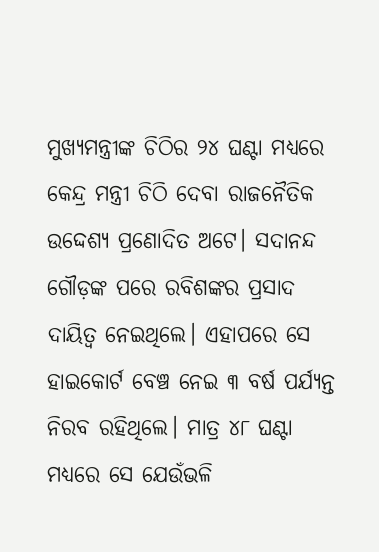ମୁଖ୍ୟମନ୍ତ୍ରୀଙ୍କ ଚିଠିର ୨୪ ଘଣ୍ଟା ମଧ୍ୟରେ କେନ୍ଦ୍ର ମନ୍ତ୍ରୀ ଚିଠି ଦେବା ରାଜନୈତିକ ଉଦ୍ଦେଶ୍ୟ ପ୍ରଣୋଦିତ ଅଟେ। ସଦାନନ୍ଦ ଗୌଡ଼ଙ୍କ ପରେ ରବିଶଙ୍କର ପ୍ରସାଦ ଦାୟିତ୍ବ ନେଇଥିଲେ। ଏହାପରେ ସେ ହାଇକୋର୍ଟ ବେଞ୍ଚ ନେଇ ୩ ବର୍ଷ ପର୍ଯ୍ୟନ୍ତ ନିରବ ରହିଥିଲେ। ମାତ୍ର ୪୮ ଘଣ୍ଟା ମଧ୍ୟରେ ସେ ଯେଉଁଭଳି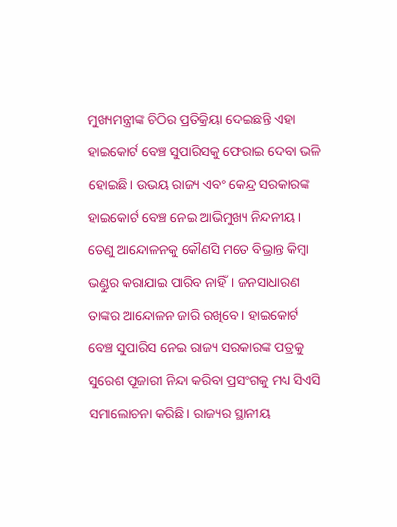ମୁଖ୍ୟମନ୍ତ୍ରୀଙ୍କ ଚିଠିର ପ୍ରତିକ୍ରିୟା ଦେଇଛନ୍ତି ଏହା ହାଇକୋର୍ଟ ବେଞ୍ଚ ସୁପାରିସକୁ ଫେରାଇ ଦେବା ଭଳି ହୋଇଛି। ଉଭୟ ରାଜ୍ୟ ଏବଂ କେନ୍ଦ୍ର ସରକାରଙ୍କ ହାଇକୋର୍ଟ ବେଞ୍ଚ ନେଇ ଆଭିମୁଖ୍ୟ ନିନ୍ଦନୀୟ। ତେଣୁ ଆନ୍ଦୋଳନକୁ କୌଣସି ମତେ ବିଭ୍ରାନ୍ତ କିମ୍ବା ଭଣ୍ଡୁର କରାଯାଇ ପାରିବ ନାହିଁ। ଜନସାଧାରଣ ତାଙ୍କର ଆନ୍ଦୋଳନ ଜାରି ରଖିବେ। ହାଇକୋର୍ଟ ବେଞ୍ଚ ସୁପାରିସ ନେଇ ରାଜ୍ୟ ସରକାରଙ୍କ ପତ୍ରକୁ ସୁରେଶ ପୂଜାରୀ ନିନ୍ଦା କରିବା ପ୍ରସଂଗକୁ ମଧ୍ୟ ସିଏସି ସମାଲୋଚନା କରିଛି। ରାଜ୍ୟର ସ୍ଥାନୀୟ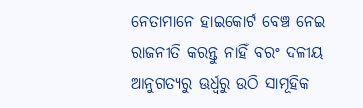ନେତାମାନେ ହାଇକୋର୍ଟ ବେଞ୍ଚ ନେଇ ରାଜନୀତି କରନ୍ତୁ ନାହିଁ ବରଂ ଦଳୀୟ ଆନୁଗତ୍ୟରୁ ଊର୍ଧ୍ବରୁ ଉଠି ସାମୂହିକ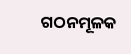ଗଠନମୂଳକ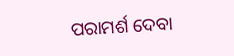ପରାମର୍ଶ ଦେବା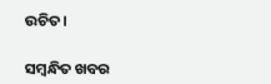ଉଚିତ।

ସମ୍ବନ୍ଧିତ ଖବର